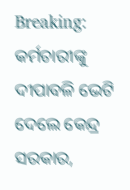Breaking: କର୍ମଚାରୀଙ୍କୁ ଦୀପାବଳି ଭେଟି ଦେଲେ କେନ୍ଦ୍ର ସରକାର,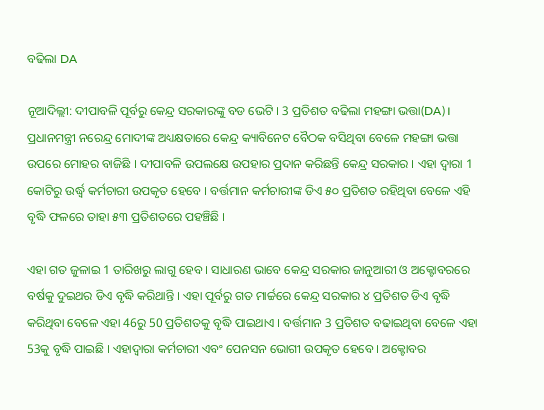ବଢିଲା DA

ନୂଆଦିଲ୍ଲୀ: ଦୀପାବଳି ପୂର୍ବରୁ କେନ୍ଦ୍ର ସରକାରଙ୍କୁ ବଡ ଭେଟି । 3 ପ୍ରତିଶତ ବଢିଲା ମହଙ୍ଗା ଭତ୍ତା(DA)। ପ୍ରଧାନମନ୍ତ୍ରୀ ନରେନ୍ଦ୍ର ମୋଦୀଙ୍କ ଅଧ୍ୟକ୍ଷତାରେ କେନ୍ଦ୍ର କ୍ୟାବିନେଟ ବୈଠକ ବସିଥିବା ବେଳେ ମହଙ୍ଗା ଭତ୍ତା ଉପରେ ମୋହର ବାଜିଛି । ଦୀପାବଳି ଉପଲକ୍ଷେ ଉପହାର ପ୍ରଦାନ କରିଛନ୍ତି କେନ୍ଦ୍ର ସରକାର । ଏହା ଦ୍ବାରା 1 କୋଟିରୁ ଉର୍ଦ୍ଧ୍ବ କର୍ମଚାରୀ ଉପକୃତ ହେବେ । ବର୍ତ୍ତମାନ କର୍ମଚାରୀଙ୍କ ଡିଏ ୫୦ ପ୍ରତିଶତ ରହିଥିବା ବେଳେ ଏହି ବୃଦ୍ଧି ଫଳରେ ତାହା ୫୩ ପ୍ରତିଶତରେ ପହଞ୍ଚିଛି ।

ଏହା ଗତ ଜୁଳାଇ 1 ତାରିଖରୁ ଲାଗୁ ହେବ । ସାଧାରଣ ଭାବେ କେନ୍ଦ୍ର ସରକାର ଜାନୁଆରୀ ଓ ଅକ୍ଟୋବରରେ ବର୍ଷକୁ ଦୁଇଥର ଡିଏ ବୃଦ୍ଧି କରିଥାନ୍ତି । ଏହା ପୂର୍ବରୁ ଗତ ମାର୍ଚ୍ଚରେ କେନ୍ଦ୍ର ସରକାର ୪ ପ୍ରତିଶତ ଡିଏ ବୃଦ୍ଧି କରିଥିବା ବେଳେ ଏହା 46ରୁ 50 ପ୍ରତିଶତକୁ ବୃଦ୍ଧି ପାଇଥାଏ । ବର୍ତ୍ତମାନ 3 ପ୍ରତିଶତ ବଢାଇଥିବା ବେଳେ ଏହା 53କୁ ବୃଦ୍ଧି ପାଇଛି । ଏହାଦ୍ବାରା କର୍ମଚାରୀ ଏବଂ ପେନସନ ଭୋଗୀ ଉପକୃତ ହେବେ । ଅକ୍ଟୋବର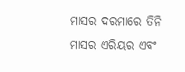ମାସର ଦରମାରେ ତିନି ମାସର ଏରିୟର ଏବଂ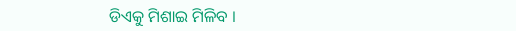ଡିଏକୁ ମିଶାଇ ମିଳିବ ।